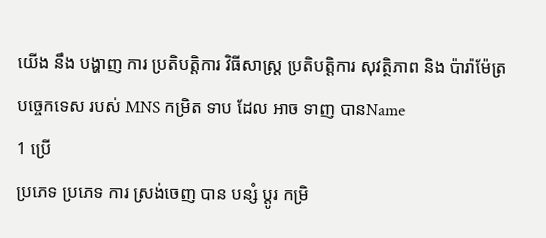យើង នឹង បង្ហាញ ការ ប្រតិបត្តិការ វិធីសាស្ត្រ ប្រតិបត្តិការ សុវត្ថិភាព និង ប៉ារ៉ាម៉ែត្រ បច្ចេកទេស របស់ MNS កម្រិត ទាប ដែល អាច ទាញ បានName
1 ប្រើ
ប្រភេទ ប្រភេទ ការ ស្រង់ចេញ បាន បន្សំ ប្ដូរ កម្រិ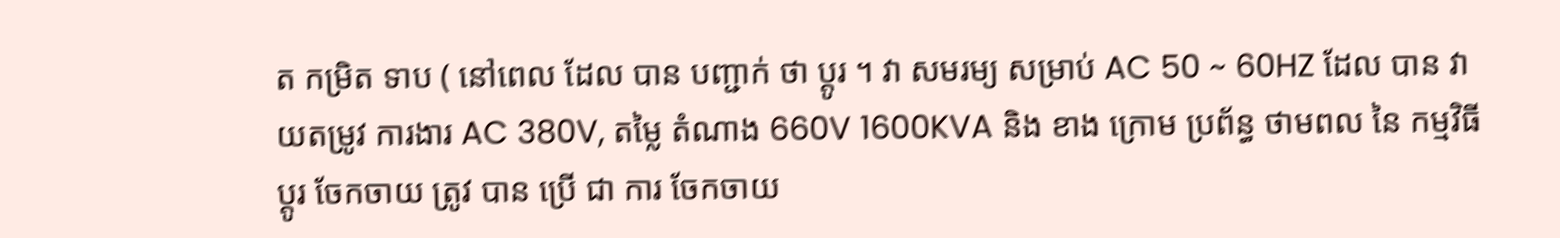ត កម្រិត ទាប ( នៅពេល ដែល បាន បញ្ជាក់ ថា ប្ដូរ ។ វា សមរម្យ សម្រាប់ AC 50 ~ 60HZ ដែល បាន វាយតម្រូវ ការងារ AC 380V, តម្លៃ តំណាង 660V 1600KVA និង ខាង ក្រោម ប្រព័ន្ធ ថាមពល នៃ កម្មវិធី ប្ដូរ ចែកចាយ ត្រូវ បាន ប្រើ ជា ការ ចែកចាយ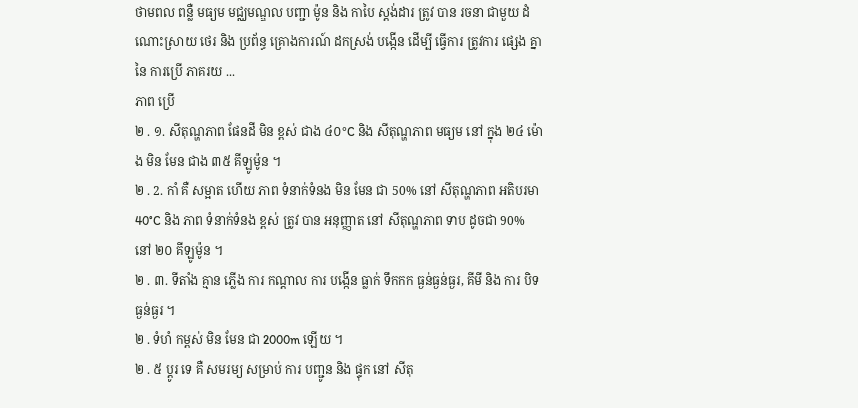ថាមពល ពន្លឺ មធ្យម មជ្ឈមណ្ឌល បញ្ជា ម៉ូន និង កាបៃ ស្តង់ដារ ត្រូវ បាន រចនា ជាមួយ ដំណោះស្រាយ ថេរ និង ប្រព័ន្ធ គ្រោងការណ៍ ដកស្រង់ បង្កើន ដើម្បី ធ្វើការ ត្រូវការ ផ្សេង គ្នា នៃ ការប្រើ ភាគរយ ...
ភាព ប្រើ
២ . ១. សីតុណ្ហភាព ផែនដី មិន ខ្ពស់ ជាង ៤០°C និង សីតុណ្ហភាព មធ្យម នៅ ក្នុង ២៤ ម៉ោង មិន មែន ជាង ៣៥ គីឡូម៉ូន ។
២ . 2. កាំ គឺ សម្អាត ហើយ ភាព ទំនាក់ទំនង មិន មែន ជា 50% នៅ សីតុណ្ហភាព អតិបរមា 40°C និង ភាព ទំនាក់ទំនង ខ្ពស់ ត្រូវ បាន អនុញ្ញាត នៅ សីតុណ្ហភាព ទាប ដូចជា 90% នៅ ២០ គីឡូម៉ូន ។
២ . ៣. ទីតាំង គ្មាន ភ្លើង ការ កណ្ដាល ការ បង្កើន ធ្លាក់ ទឹកកក ធ្ងន់ធ្ងន់ធ្ងរ, គីមី និង ការ បិទ ធ្ងន់ធ្ងរ ។
២ . ទំហំ កម្ពស់ មិន មែន ជា 2000m ឡើយ ។
២ . ៥ ប្ដូរ ទេ គឺ សមរម្យ សម្រាប់ ការ បញ្ជូន និង ផ្ទុក នៅ សីតុ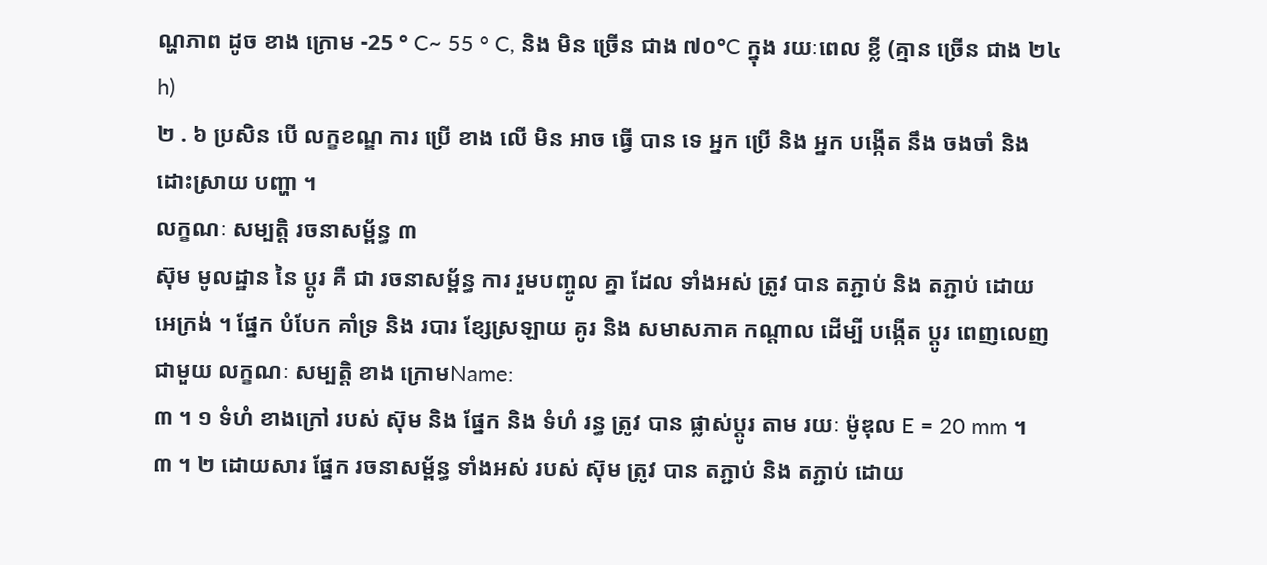ណ្ហភាព ដូច ខាង ក្រោម -25 ° C~ 55 ° C, និង មិន ច្រើន ជាង ៧០°C ក្នុង រយៈពេល ខ្លី (គ្មាន ច្រើន ជាង ២៤ h)
២ . ៦ ប្រសិន បើ លក្ខខណ្ឌ ការ ប្រើ ខាង លើ មិន អាច ធ្វើ បាន ទេ អ្នក ប្រើ និង អ្នក បង្កើត នឹង ចងចាំ និង ដោះស្រាយ បញ្ហា ។
លក្ខណៈ សម្បត្តិ រចនាសម្ព័ន្ធ ៣
ស៊ុម មូលដ្ឋាន នៃ ប្ដូរ គឺ ជា រចនាសម្ព័ន្ធ ការ រួមបញ្ចូល គ្នា ដែល ទាំងអស់ ត្រូវ បាន តភ្ជាប់ និង តភ្ជាប់ ដោយ អេក្រង់ ។ ផ្នែក បំបែក គាំទ្រ និង របារ ខ្សែស្រឡាយ គូរ និង សមាសភាគ កណ្ដាល ដើម្បី បង្កើត ប្ដូរ ពេញលេញ ជាមួយ លក្ខណៈ សម្បត្តិ ខាង ក្រោមName:
៣ ។ ១ ទំហំ ខាងក្រៅ របស់ ស៊ុម និង ផ្នែក និង ទំហំ រន្ធ ត្រូវ បាន ផ្លាស់ប្ដូរ តាម រយៈ ម៉ូឌុល E = 20 mm ។
៣ ។ ២ ដោយសារ ផ្នែក រចនាសម្ព័ន្ធ ទាំងអស់ របស់ ស៊ុម ត្រូវ បាន តភ្ជាប់ និង តភ្ជាប់ ដោយ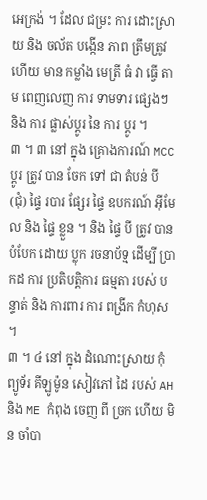អេក្រង់ ។ ដែល ជម្រះ ការ ដោះស្រាយ និង ចល័ត បង្កើន ភាព ត្រឹមត្រូវ ហើយ មាន កម្លាំង មេត្រី ធំ វា ធ្វើ តាម ពេញលេញ ការ ទាមទារ ផ្សេងៗ និង ការ ផ្លាស់ប្ដូរ នៃ ការ ប្ដូរ ។
៣ ។ ៣ នៅ ក្នុង គ្រោងការណ៍ MCC ប្ដូរ ត្រូវ បាន ចែក ទៅ ជា តំបន់ បី (ជុំ) ផ្ទៃ របារ ផ្សែរ ផ្ទៃ ឧបករណ៍ អ៊ីមែល និង ផ្ទៃ ខ្លួន ។ និង ផ្ទៃ បី ត្រូវ បាន បំបែក ដោយ ប្លុក រចនាប័ទ្ម ដើម្បី ប្រាកដ ការ ប្រតិបត្តិការ ធម្មតា របស់ បន្ទាត់ និង ការពារ ការ ពង្រីក កំហុស ។
៣ ។ ៤ នៅ ក្នុង ដំណោះស្រាយ កុំព្យូទ័រ គីឡូម៉ូន សៀវភៅ ដៃ របស់ AH និង ME កំពុង ចេញ ពី ច្រក ហើយ មិន ចាំបា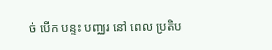ច់ បើក បន្ទះ បញ្ឈរ នៅ ពេល ប្រតិប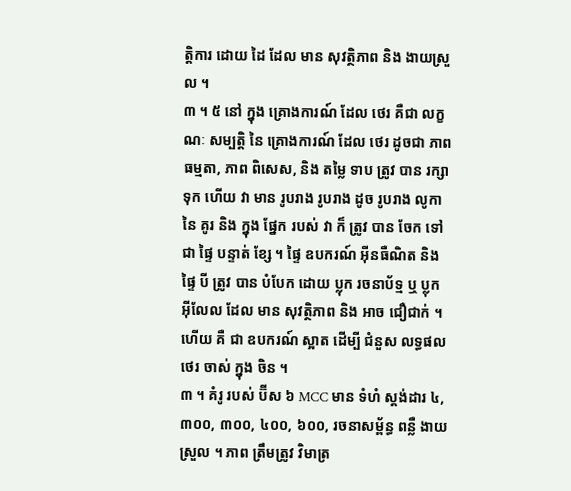ត្តិការ ដោយ ដៃ ដែល មាន សុវត្ថិភាព និង ងាយស្រួល ។
៣ ។ ៥ នៅ ក្នុង គ្រោងការណ៍ ដែល ថេរ គឺជា លក្ខណៈ សម្បត្តិ នៃ គ្រោងការណ៍ ដែល ថេរ ដូចជា ភាព ធម្មតា, ភាព ពិសេស, និង តម្លៃ ទាប ត្រូវ បាន រក្សា ទុក ហើយ វា មាន រូបរាង រូបរាង ដូច រូបរាង លូកា នៃ គូរ និង ក្នុង ផ្នែក របស់ វា ក៏ ត្រូវ បាន ចែក ទៅ ជា ផ្ទៃ បន្ទាត់ ខ្សែ ។ ផ្ទៃ ឧបករណ៍ អ៊ីនធឺណិត និង ផ្ទៃ បី ត្រូវ បាន បំបែក ដោយ ប្លុក រចនាប័ទ្ម ឬ ប្លុក អ៊ីលែល ដែល មាន សុវត្ថិភាព និង អាច ជឿជាក់ ។ ហើយ គឺ ជា ឧបករណ៍ ស្អាត ដើម្បី ជំនួស លទ្ធផល ថេរ ចាស់ ក្នុង ចិន ។
៣ ។ គំរូ របស់ ប៊ីស ៦ MCC មាន ទំហំ ស្តង់ដារ ៤, ៣០០, ៣០០, ៤០០, ៦០០, រចនាសម្ព័ន្ធ ពន្លឺ ងាយស្រួល ។ ភាព ត្រឹមត្រូវ វិមាត្រ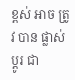ខ្ពស់ អាច ត្រូវ បាន ផ្លាស់ប្ដូរ ជា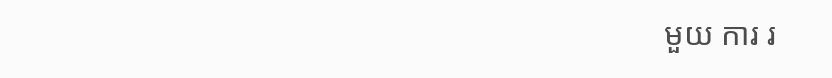មួយ ការ រ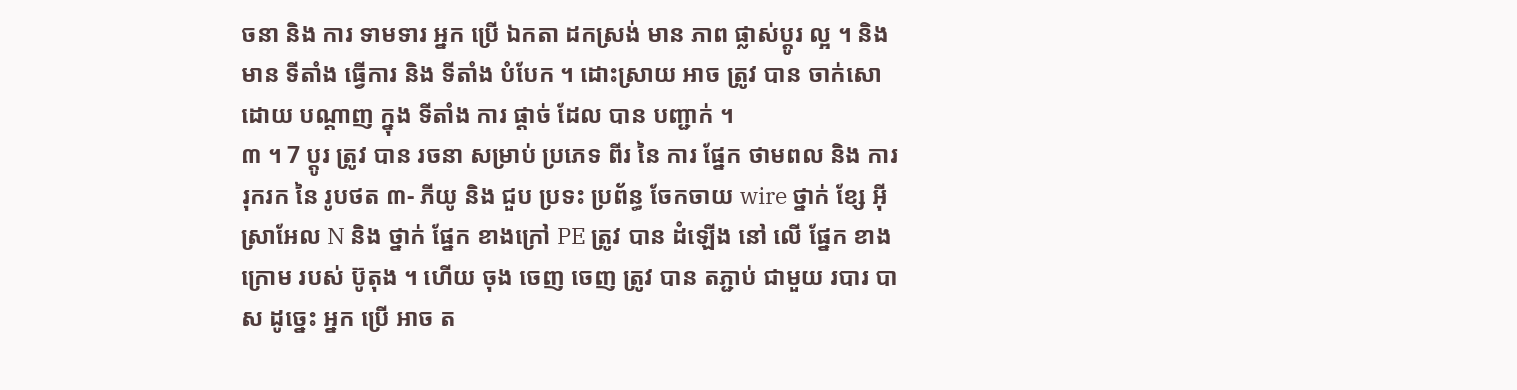ចនា និង ការ ទាមទារ អ្នក ប្រើ ឯកតា ដកស្រង់ មាន ភាព ផ្លាស់ប្ដូរ ល្អ ។ និង មាន ទីតាំង ធ្វើការ និង ទីតាំង បំបែក ។ ដោះស្រាយ អាច ត្រូវ បាន ចាក់សោ ដោយ បណ្ដាញ ក្នុង ទីតាំង ការ ផ្ដាច់ ដែល បាន បញ្ជាក់ ។
៣ ។ 7 ប្ដូរ ត្រូវ បាន រចនា សម្រាប់ ប្រភេទ ពីរ នៃ ការ ផ្នែក ថាមពល និង ការ រុករក នៃ រូបថត ៣- ភីយូ និង ជួប ប្រទះ ប្រព័ន្ធ ចែកចាយ wire ថ្នាក់ ខ្សែ អ៊ីស្រាអែល N និង ថ្នាក់ ផ្នែក ខាងក្រៅ PE ត្រូវ បាន ដំឡើង នៅ លើ ផ្នែក ខាង ក្រោម របស់ ប៊ូតុង ។ ហើយ ចុង ចេញ ចេញ ត្រូវ បាន តភ្ជាប់ ជាមួយ របារ បាស ដូច្នេះ អ្នក ប្រើ អាច ត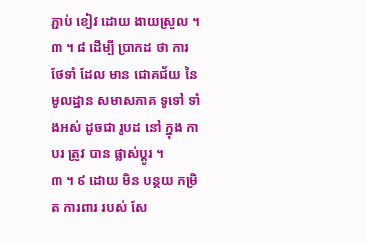ភ្ជាប់ ខៀវ ដោយ ងាយស្រួល ។
៣ ។ ៨ ដើម្បី ប្រាកដ ថា ការ ថែទាំ ដែល មាន ជោគជ័យ នៃ មូលដ្ឋាន សមាសភាគ ទូទៅ ទាំងអស់ ដូចជា រូបដ នៅ ក្នុង កាបរ ត្រូវ បាន ផ្លាស់ប្ដូរ ។
៣ ។ ៩ ដោយ មិន បន្ថយ កម្រិត ការពារ របស់ សែ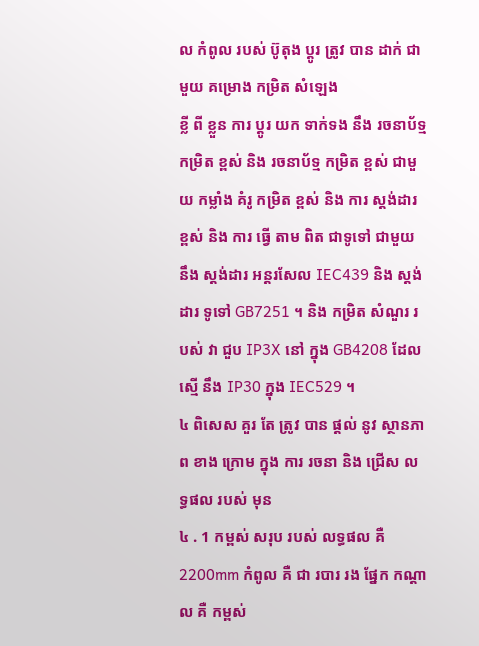ល កំពូល របស់ ប៊ូតុង ប្ដូរ ត្រូវ បាន ដាក់ ជាមួយ គម្រោង កម្រិត សំឡេង
ខ្លី ពី ខ្លួន ការ ប្ដូរ យក ទាក់ទង នឹង រចនាប័ទ្ម កម្រិត ខ្ពស់ និង រចនាប័ទ្ម កម្រិត ខ្ពស់ ជាមួយ កម្លាំង គំរូ កម្រិត ខ្ពស់ និង ការ ស្តង់ដារ ខ្ពស់ និង ការ ធ្វើ តាម ពិត ជាទូទៅ ជាមួយ នឹង ស្តង់ដារ អន្តរសែល IEC439 និង ស្តង់ដារ ទូទៅ GB7251 ។ និង កម្រិត សំណួរ របស់ វា ជួប IP3X នៅ ក្នុង GB4208 ដែល ស្មើ នឹង IP30 ក្នុង IEC529 ។
៤ ពិសេស គួរ តែ ត្រូវ បាន ផ្ដល់ នូវ ស្ថានភាព ខាង ក្រោម ក្នុង ការ រចនា និង ជ្រើស លទ្ធផល របស់ មុន
៤ . 1 កម្ពស់ សរុប របស់ លទ្ធផល គឺ 2200mm កំពូល គឺ ជា របារ រង ផ្នែក កណ្ដាល គឺ កម្ពស់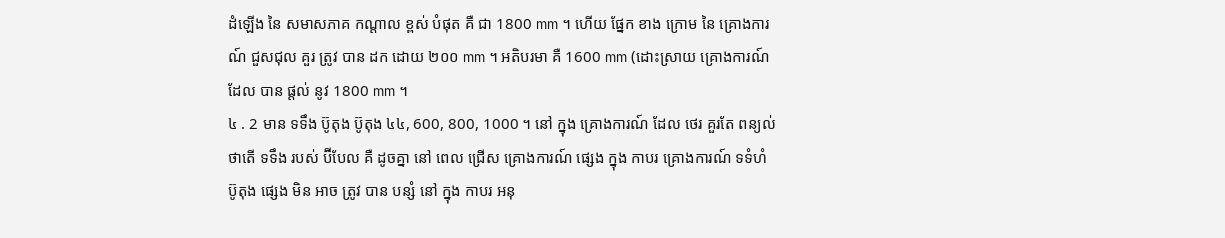ដំឡើង នៃ សមាសភាគ កណ្ដាល ខ្ពស់ បំផុត គឺ ជា 1800 mm ។ ហើយ ផ្នែក ខាង ក្រោម នៃ គ្រោងការណ៍ ជួសជុល គួរ ត្រូវ បាន ដក ដោយ ២០០ mm ។ អតិបរមា គឺ 1600 mm (ដោះស្រាយ គ្រោងការណ៍ ដែល បាន ផ្ដល់ នូវ 1800 mm ។
៤ . 2 មាន ទទឹង ប៊ូតុង ប៊ូតុង ៤៤, 600, 800, 1000 ។ នៅ ក្នុង គ្រោងការណ៍ ដែល ថេរ គួរតែ ពន្យល់ ថាតើ ទទឹង របស់ ប៊ីបែល គឺ ដូចគ្នា នៅ ពេល ជ្រើស គ្រោងការណ៍ ផ្សេង ក្នុង កាបរ គ្រោងការណ៍ ទទំហំ ប៊ូតុង ផ្សេង មិន អាច ត្រូវ បាន បន្សំ នៅ ក្នុង កាបរ អនុ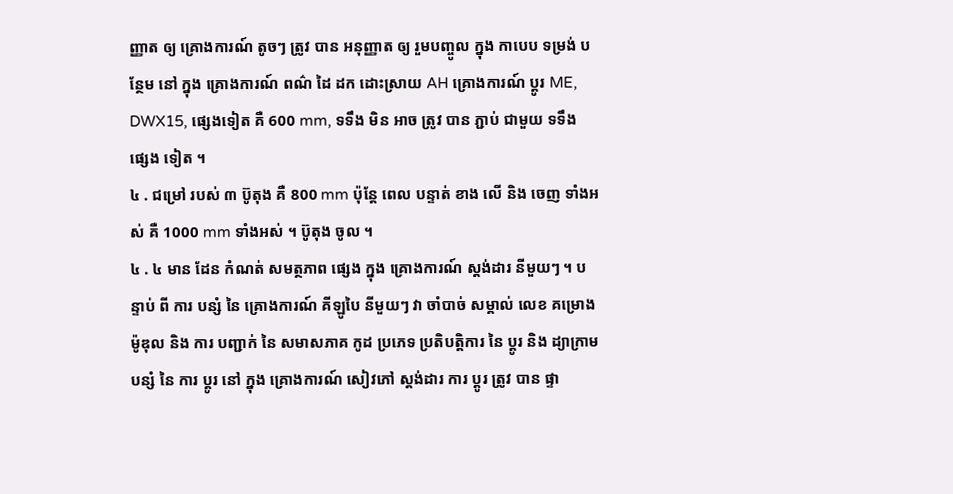ញ្ញាត ឲ្យ គ្រោងការណ៍ តូចៗ ត្រូវ បាន អនុញ្ញាត ឲ្យ រួមបញ្ចូល ក្នុង កាបេប ទម្រង់ បន្ថែម នៅ ក្នុង គ្រោងការណ៍ ពណ៌ ដៃ ដក ដោះស្រាយ AH គ្រោងការណ៍ ប្ដូរ ME, DWX15, ផ្សេងទៀត គឺ 600 mm, ទទឹង មិន អាច ត្រូវ បាន ភ្ជាប់ ជាមួយ ទទឹង ផ្សេង ទៀត ។
៤ . ជម្រៅ របស់ ៣ ប៊ូតុង គឺ 800 mm ប៉ុន្តែ ពេល បន្ទាត់ ខាង លើ និង ចេញ ទាំងអស់ គឺ 1000 mm ទាំងអស់ ។ ប៊ូតុង ចូល ។
៤ . ៤ មាន ដែន កំណត់ សមត្ថភាព ផ្សេង ក្នុង គ្រោងការណ៍ ស្តង់ដារ នីមួយៗ ។ បន្ទាប់ ពី ការ បន្សំ នៃ គ្រោងការណ៍ គីឡូបៃ នីមួយៗ វា ចាំបាច់ សម្គាល់ លេខ គម្រោង ម៉ូឌុល និង ការ បញ្ជាក់ នៃ សមាសភាគ កូដ ប្រភេទ ប្រតិបត្តិការ នៃ ប្ដូរ និង ដ្យាក្រាម បន្សំ នៃ ការ ប្ដូរ នៅ ក្នុង គ្រោងការណ៍ សៀវភៅ ស្តង់ដារ ការ ប្ដូរ ត្រូវ បាន ផ្ទា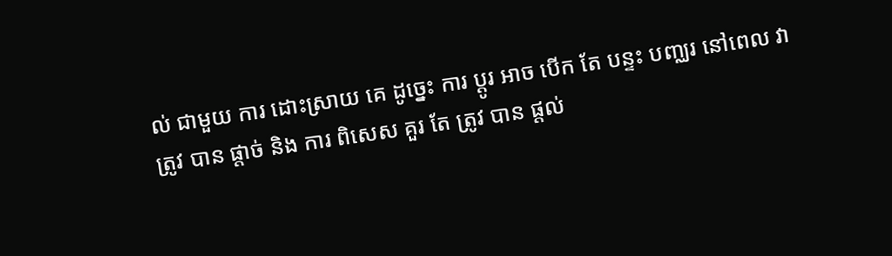ល់ ជាមួយ ការ ដោះស្រាយ គេ ដូច្នេះ ការ ប្ដូរ អាច បើក តែ បន្ទះ បញ្ឈរ នៅពេល វា ត្រូវ បាន ផ្ដាច់ និង ការ ពិសេស គួរ តែ ត្រូវ បាន ផ្ដល់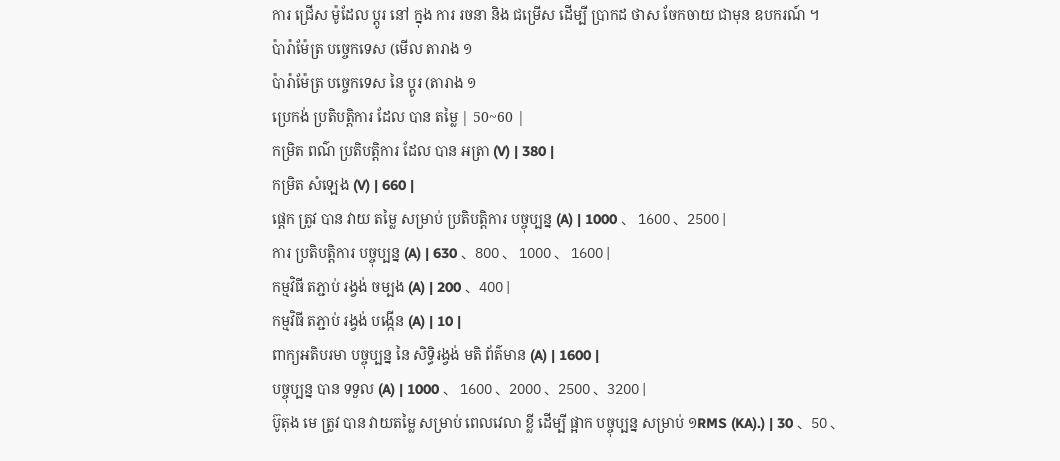ការ ជ្រើស ម៉ូដែល ប្ដូរ នៅ ក្នុង ការ រចនា និង ជម្រើស ដើម្បី ប្រាកដ ថាស ចែកចាយ ជាមុន ឧបករណ៍ ។
ប៉ារ៉ាម៉ែត្រ បច្ចេកទេស (មើល តារាង ១
ប៉ារ៉ាម៉ែត្រ បច្ចេកទេស នៃ ប្ដូរ (តារាង ១
ប្រេកង់ ប្រតិបត្តិការ ដែល បាន តម្លៃ | 50~60 |
កម្រិត ពណ៌ ប្រតិបត្តិការ ដែល បាន អត្រា (V) | 380 |
កម្រិត សំឡេង (V) | 660 |
ផ្ដេក ត្រូវ បាន វាយ តម្លៃ សម្រាប់ ប្រតិបត្តិការ បច្ចុប្បន្ន (A) | 1000 、 1600 、2500 |
ការ ប្រតិបត្តិការ បច្ចុប្បន្ន (A) | 630 、800 、 1000 、 1600 |
កម្មវិធី តភ្ជាប់ រង្វង់ ចម្បង (A) | 200 、400 |
កម្មវិធី តភ្ជាប់ រង្វង់ បង្កើន (A) | 10 |
ពាក្យអតិបរមា បច្ចុប្បន្ន នៃ សិទ្ធិរង្វង់ មតិ ព័ត៌មាន (A) | 1600 |
បច្ចុប្បន្ន បាន ទទួល (A) | 1000 、 1600 、2000 、2500 、3200 |
ប៊ូតុង មេ ត្រូវ បាន វាយតម្លៃ សម្រាប់ ពេលវេលា ខ្លី ដើម្បី ផ្អាក បច្ចុប្បន្ន សម្រាប់ ១RMS (KA).) | 30 、50 、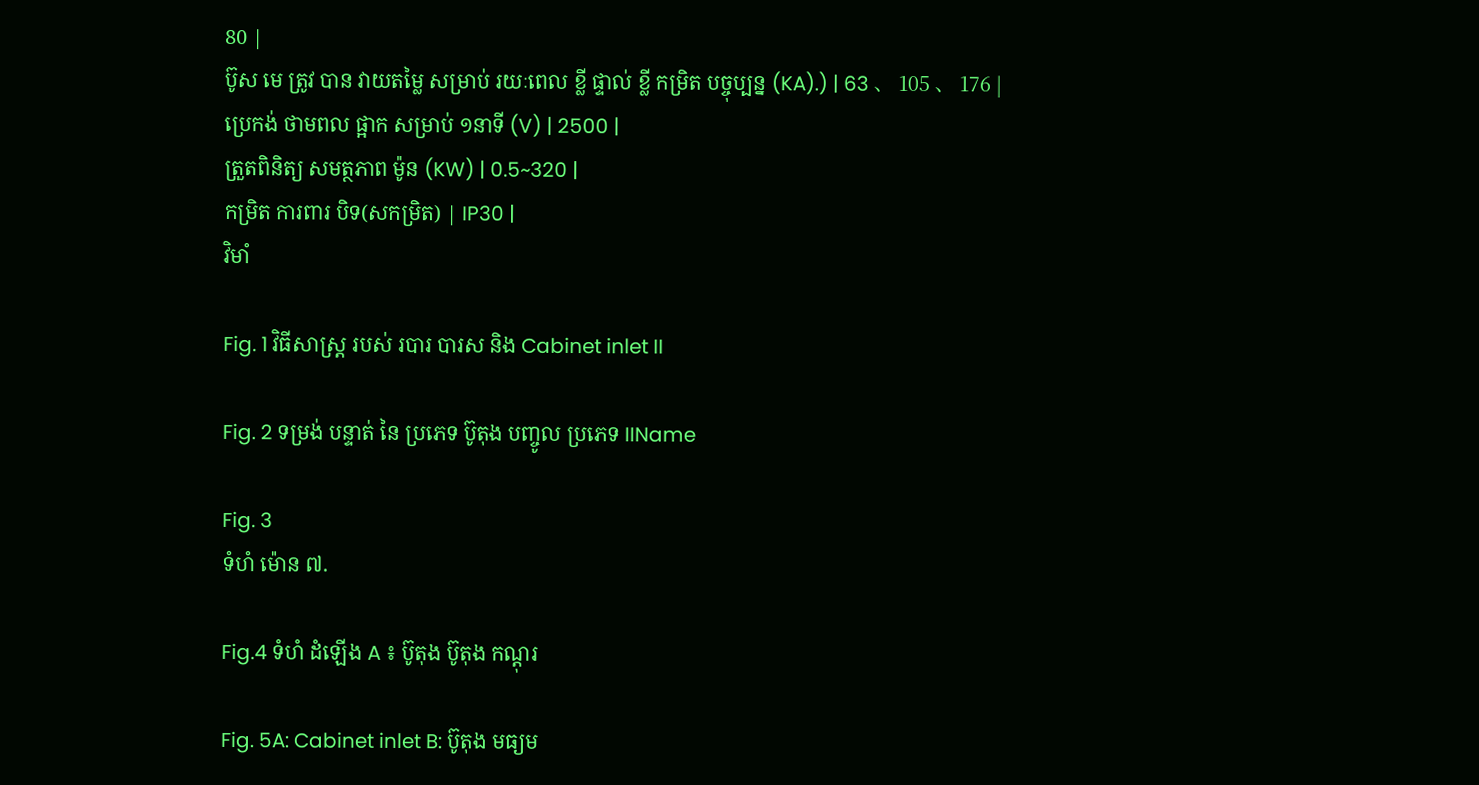80 |
ប៊ូស មេ ត្រូវ បាន វាយតម្លៃ សម្រាប់ រយៈពេល ខ្លី ផ្ទាល់ ខ្លី កម្រិត បច្ចុប្បន្ន (KA).) | 63 、 105 、 176 |
ប្រេកង់ ថាមពល ផ្អាក សម្រាប់ ១នាទី (V) | 2500 |
ត្រួតពិនិត្យ សមត្ថភាព ម៉ូន (KW) | 0.5~320 |
កម្រិត ការពារ បិទ(សកម្រិត) | IP30 |
វិមាំ

Fig. 1 វិធីសាស្ត្រ របស់ របារ បារស និង Cabinet inlet II

Fig. 2 ទម្រង់ បន្ទាត់ នៃ ប្រភេទ ប៊ូតុង បញ្ចូល ប្រភេទ IIName

Fig. 3
ទំហំ ម៉ោន ៧.

Fig.4 ទំហំ ដំឡើង A ៖ ប៊ូតុង ប៊ូតុង កណ្ដុរ

Fig. 5A: Cabinet inlet B: ប៊ូតុង មធ្យម